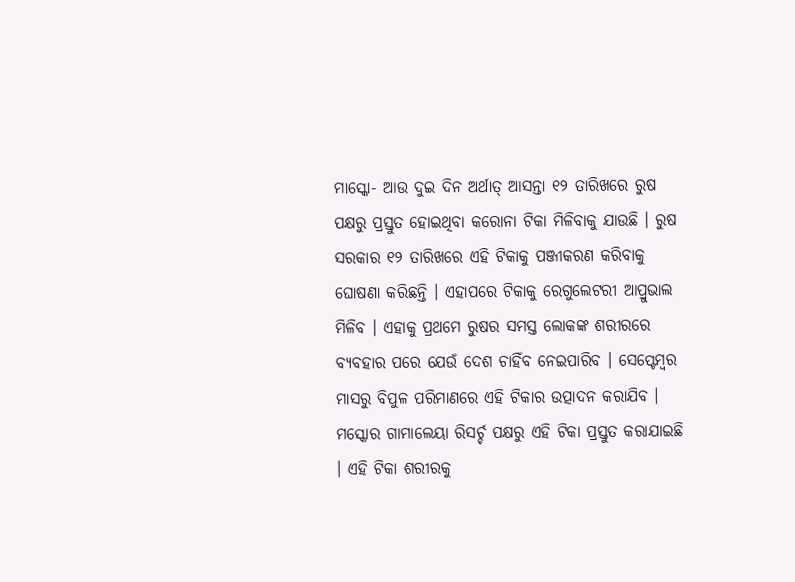ମାସ୍କୋ- ଆଉ ଦୁଇ ଦିନ ଅର୍ଥାତ୍ ଆସନ୍ତା ୧୨ ତାରିଖରେ ରୁଷ ପକ୍ଷରୁ ପ୍ରସ୍ତୁତ ହୋଇଥିବା କରୋନା ଟିକା ମିଳିବାକୁ ଯାଉଛି । ରୁଷ ସରକାର ୧୨ ତାରିଖରେ ଏହି ଟିକାକୁ ପଞ୍ଜୀକରଣ କରିବାକୁ ଘୋଷଣା କରିଛନ୍ତି । ଏହାପରେ ଟିକାକୁ ରେଗୁଲେଟରୀ ଆପ୍ରୁଭାଲ ମିଳିବ । ଏହାକୁ ପ୍ରଥମେ ରୁଷର ସମସ୍ତ ଲୋକଙ୍କ ଶରୀରରେ ବ୍ୟବହାର ପରେ ଯେଉଁ ଦେଶ ଚାହିଁବ ନେଇପାରିବ । ସେପ୍ଟେମ୍ବର ମାସରୁ ବିପୁଳ ପରିମାଣରେ ଏହି ଟିକାର ଉତ୍ପାଦନ କରାଯିବ । ମସ୍କୋର ଗାମାଲେୟା ରିସର୍ଚ୍ଚ ପକ୍ଷରୁ ଏହି ଟିକା ପ୍ରସ୍ତୁତ କରାଯାଇଛି । ଏହି ଟିକା ଶରୀରକୁ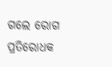ଗଲେ ରୋଗ ପ୍ରତିରୋଧକ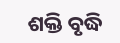ଶକ୍ତି ବୃଦ୍ଧି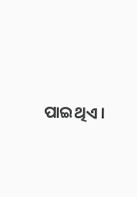ପାଇଥିଏ ।